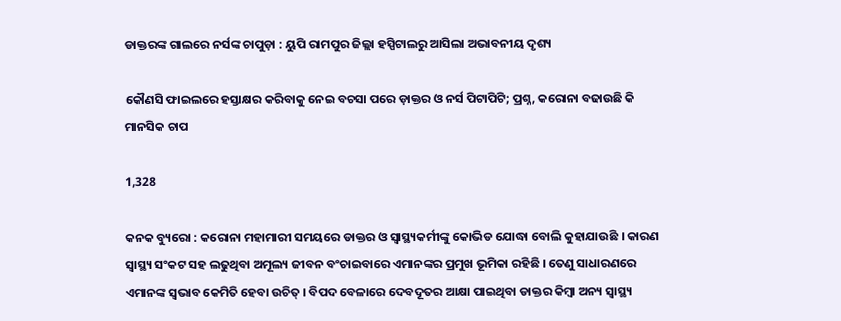ଡାକ୍ତରଙ୍କ ଗାଲରେ ନର୍ସଙ୍କ ଚାପୁଡ଼ା : ୟୁପି ରାମପୁର ଜିଲ୍ଲା ହସ୍ପିଟାଲରୁ ଆସିଲା ଅଭାବନୀୟ ଦୃଶ୍ୟ

କୌଣସି ଫାଇଲରେ ହସ୍ତାକ୍ଷର କରିବାକୁ ନେଇ ବଚସା ପରେ ଡ଼ାକ୍ତର ଓ ନର୍ସ ପିଟାପିଟି; ପ୍ରଶ୍ନ, କରୋନା ବଢାଉଛି କି ମାନସିକ ଚାପ

1,328

କନକ ବ୍ୟୁରୋ : କରୋନା ମହାମାରୀ ସମୟରେ ଡାକ୍ତର ଓ ସ୍ୱାସ୍ଥ୍ୟକର୍ମୀଙ୍କୁ କୋଭିଡ ଯୋଦ୍ଧା ବୋଲି କୁହାଯାଉଛି । କାରଣ ସ୍ୱାସ୍ଥ୍ୟ ସଂକଟ ସହ ଲଢୁଥିବା ଅମୂଲ୍ୟ ଜୀବନ ବଂଚାଇବାରେ ଏମାନଙ୍କର ପ୍ରମୁଖ ଭୂମିକା ରହିଛି । ତେଣୁ ସାଧାରଣରେ ଏମାନଙ୍କ ସ୍ୱଭାବ କେମିତି ହେବା ଉଚିତ୍ । ବିପଦ ବେଳାରେ ଦେବଦୂତର ଆକ୍ଷା ପାଇଥିବା ଡାକ୍ତର କିମ୍ବା ଅନ୍ୟ ସ୍ୱାସ୍ଥ୍ୟ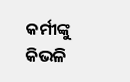କର୍ମୀଙ୍କୁ କିଭଳି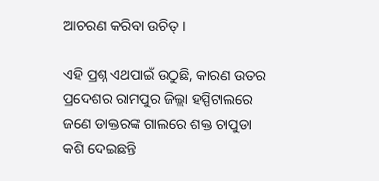ଆଚରଣ କରିବା ଉଚିତ୍ ।

ଏହି ପ୍ରଶ୍ନ ଏଥପାଇଁ ଉଠୁଛି, କାରଣ ଉତର ପ୍ରଦେଶର ରାମପୁର ଜିଲ୍ଲା ହସ୍ପିଟାଲରେ ଜଣେ ଡାକ୍ତରଙ୍କ ଗାଲରେ ଶକ୍ତ ଚାପୁଡା କଶି ଦେଇଛନ୍ତି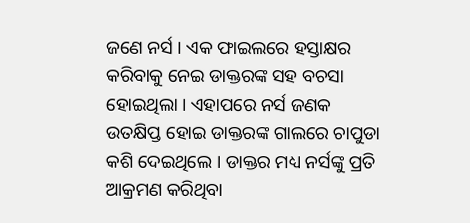ଜଣେ ନର୍ସ । ଏକ ଫାଇଲରେ ହସ୍ତାକ୍ଷର କରିବାକୁ ନେଇ ଡାକ୍ତରଙ୍କ ସହ ବଚସା ହୋଇଥିଲା । ଏହାପରେ ନର୍ସ ଜଣକ ଉତକ୍ଷିପ୍ତ ହୋଇ ଡାକ୍ତରଙ୍କ ଗାଲରେ ଚାପୁଡା କଶି ଦେଇଥିଲେ । ଡାକ୍ତର ମଧ୍ୟ ନର୍ସଙ୍କୁ ପ୍ରତି ଆକ୍ରମଣ କରିଥିବା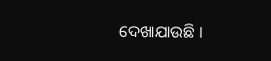ଦେଖାଯାଉଛି ।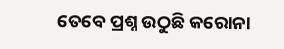ତେବେ ପ୍ରଶ୍ନ ଉଠୁଛି କରୋନା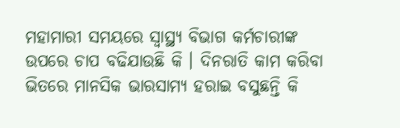ମହାମାରୀ ସମୟରେ ସ୍ୱାସ୍ଥ୍ୟ ବିଭାଗ କର୍ମଚାରୀଙ୍କ ଉପରେ ଚାପ ବଢିଯାଉଛି କି । ଦିନରାତି କାମ କରିବା ଭିତରେ ମାନସିକ ଭାରସାମ୍ୟ ହରାଇ ବସୁଛନ୍ତି କି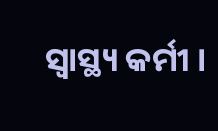ସ୍ୱାସ୍ଥ୍ୟ କର୍ମୀ ।